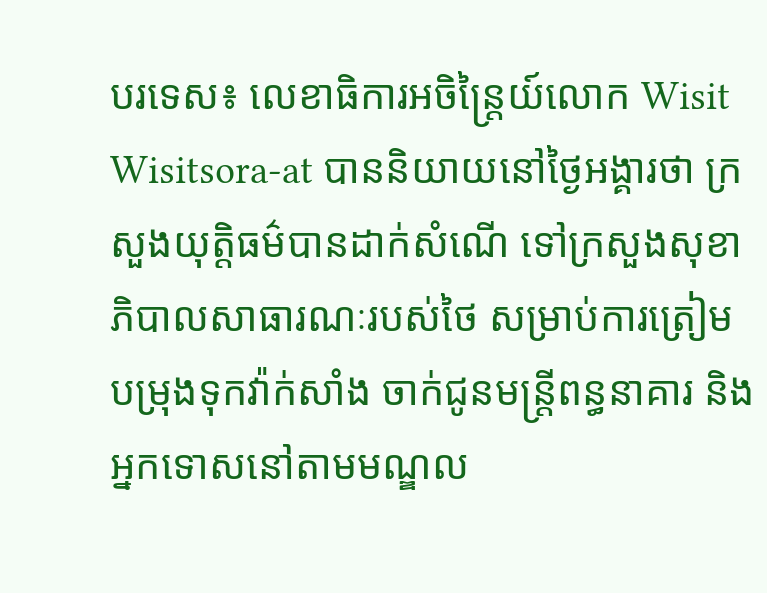បរទេស៖ លេខាធិការអចិន្រ្តៃយ៍លោក Wisit Wisitsora-at បាននិយាយនៅថ្ងៃអង្គារថា ក្រសួងយុត្តិធម៌បានដាក់សំណើ ទៅក្រសួងសុខាភិបាលសាធារណៈរបស់ថៃ សម្រាប់ការត្រៀមបម្រុងទុកវ៉ាក់សាំង ចាក់ជូនមន្ត្រីពន្ធនាគារ និងអ្នកទោសនៅតាមមណ្ឌល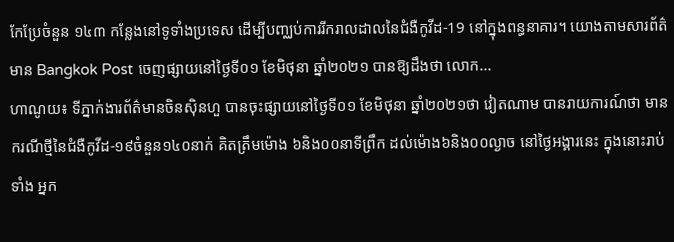កែប្រែចំនួន ១៤៣ កន្លែងនៅទូទាំងប្រទេស ដើម្បីបញ្ឈប់ការរីករាលដាលនៃជំងឺកូវីដ-19 នៅក្នុងពន្ធនាគារ។ យោងតាមសារព័ត៌មាន Bangkok Post ចេញផ្សាយនៅថ្ងៃទី០១ ខែមិថុនា ឆ្នាំ២០២១ បានឱ្យដឹងថា លោក...
ហាណូយ៖ ទីភ្នាក់ងារព័ត៌មានចិនស៊ិនហួ បានចុះផ្សាយនៅថ្ងៃទី០១ ខែមិថុនា ឆ្នាំ២០២១ថា វៀតណាម បានរាយការណ៍ថា មានករណីថ្មីនៃជំងឺកូវីដ-១៩ចំនួន១៤០នាក់ គិតត្រឹមម៉ោង ៦និង០០នាទីព្រឹក ដល់ម៉ោង៦និង០០ល្ងាច នៅថ្ងៃអង្គារនេះ ក្នុងនោះរាប់ទាំង អ្នក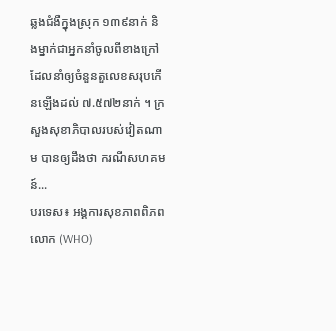ឆ្លងជំងឺក្នុងស្រុក ១៣៩នាក់ និងម្នាក់ជាអ្នកនាំចូលពីខាងក្រៅ ដែលនាំឲ្យចំនួនតួលេខសរុបកើនឡើងដល់ ៧.៥៧២នាក់ ។ ក្រសួងសុខាភិបាលរបស់វៀតណាម បានឲ្យដឹងថា ករណីសហគមន៍...
បរទេស៖ អង្គការសុខភាពពិភពលោក (WHO)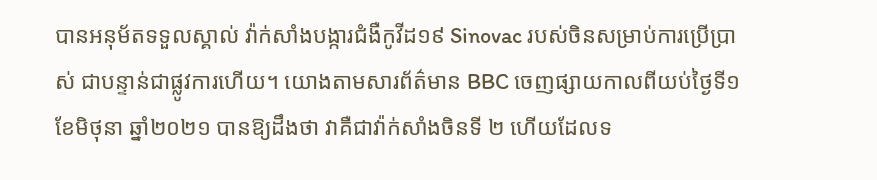បានអនុម័តទទួលស្គាល់ វ៉ាក់សាំងបង្ការជំងឺកូវីដ១៩ Sinovac របស់ចិនសម្រាប់ការប្រើប្រាស់ ជាបន្ទាន់ជាផ្លូវការហើយ។ យោងតាមសារព័ត៌មាន BBC ចេញផ្សាយកាលពីយប់ថ្ងៃទី១ ខែមិថុនា ឆ្នាំ២០២១ បានឱ្យដឹងថា វាគឺជាវ៉ាក់សាំងចិនទី ២ ហើយដែលទ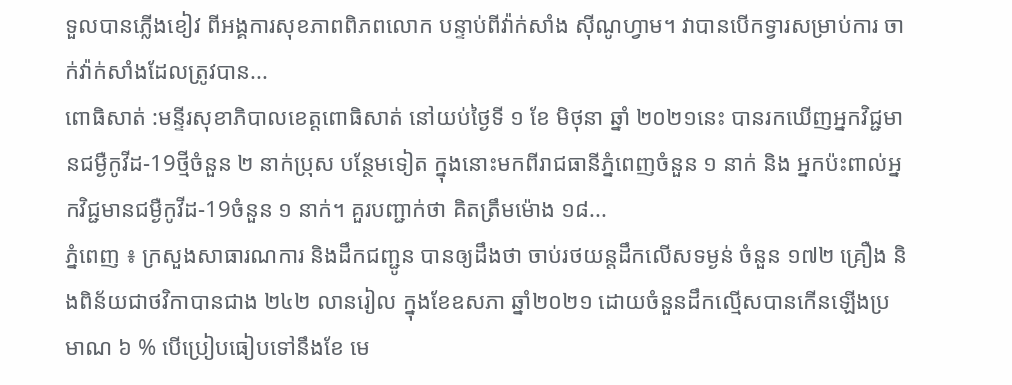ទួលបានភ្លើងខៀវ ពីអង្គការសុខភាពពិភពលោក បន្ទាប់ពីវ៉ាក់សាំង ស៊ីណូហ្វាម។ វាបានបើកទ្វារសម្រាប់ការ ចាក់វ៉ាក់សាំងដែលត្រូវបាន...
ពោធិសាត់ :មន្ទីរសុខាភិបាលខេត្តពោធិសាត់ នៅយប់ថ្ងៃទី ១ ខែ មិថុនា ឆ្នាំ ២០២១នេះ បានរកឃើញអ្នកវិជ្ជមានជម្ងឺកូវីដ-19ថ្មីចំនួន ២ នាក់ប្រុស បន្ថែមទៀត ក្នុងនោះមកពីរាជធានីភ្នំពេញចំនួន ១ នាក់ និង អ្នកប៉ះពាល់អ្នកវិជ្ជមានជម្ងឺកូវីដ-19ចំនួន ១ នាក់។ គួរបញ្ជាក់ថា គិតត្រឹមម៉ោង ១៨...
ភ្នំពេញ ៖ ក្រសួងសាធារណការ និងដឹកជញ្ជូន បានឲ្យដឹងថា ចាប់រថយន្តដឹកលើសទម្ងន់ ចំនួន ១៧២ គ្រឿង និងពិន័យជាថវិកាបានជាង ២៤២ លានរៀល ក្នុងខែឧសភា ឆ្នាំ២០២១ ដោយចំនួនដឹកល្មើសបានកើនឡើងប្រមាណ ៦ % បើប្រៀបធៀបទៅនឹងខែ មេ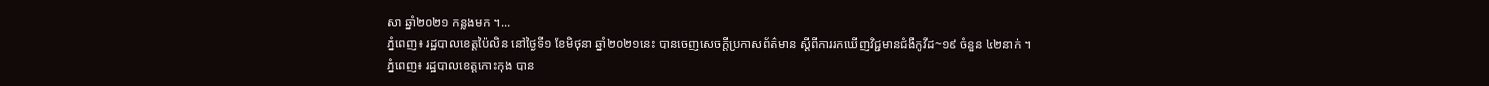សា ឆ្នាំ២០២១ កន្លងមក ។...
ភ្នំពេញ៖ រដ្ឋបាលខេត្តប៉ៃលិន នៅថ្ងៃទី១ ខែមិថុនា ឆ្នាំ២០២១នេះ បានចេញសេចក្តីប្រកាសព័ត៌មាន ស្តីពីការរកឃើញវិជ្ជមានជំងឺកូវីដ~១៩ ចំនួន ៤២នាក់ ។
ភ្នំពេញ៖ រដ្ឋបាលខេត្តកោះកុង បាន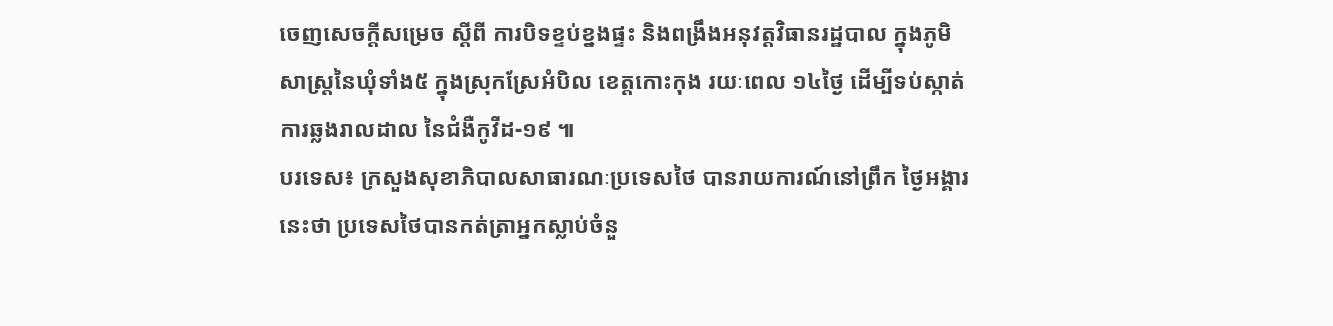ចេញសេចក្ដីសម្រេច ស្ដីពី ការបិទខ្ទប់ខ្នងផ្ទះ និងពង្រឹងអនុវត្តវិធានរដ្ឋបាល ក្នុងភូមិសាស្រ្តនៃឃុំទាំង៥ ក្នុងស្រុកស្រែអំបិល ខេត្តកោះកុង រយៈពេល ១៤ថ្ងៃ ដើម្បីទប់ស្កាត់ ការឆ្លងរាលដាល នៃជំងឺកូវីដ-១៩ ៕
បរទេស៖ ក្រសួងសុខាភិបាលសាធារណៈប្រទេសថៃ បានរាយការណ៍នៅព្រឹក ថ្ងៃអង្គារនេះថា ប្រទេសថៃបានកត់ត្រាអ្នកស្លាប់ចំនួ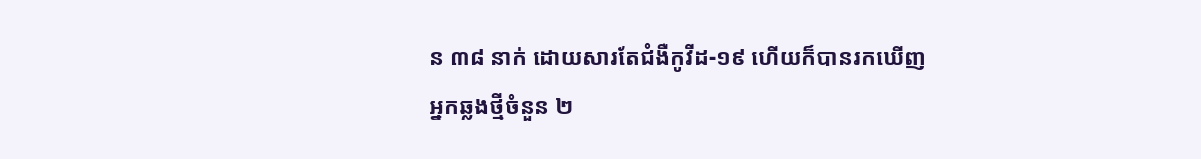ន ៣៨ នាក់ ដោយសារតែជំងឺកូវីដ-១៩ ហើយក៏បានរកឃើញអ្នកឆ្លងថ្មីចំនួន ២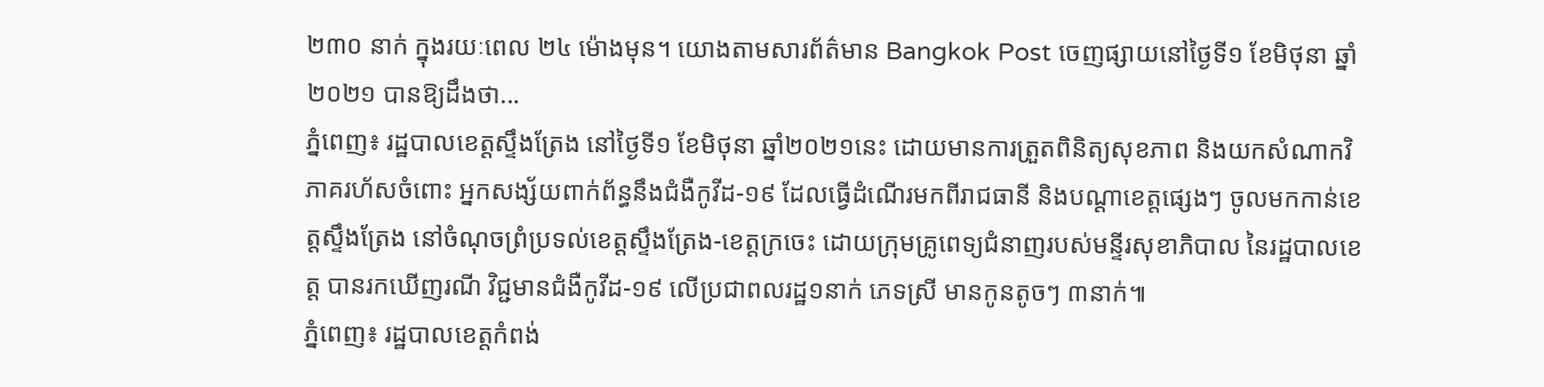២៣០ នាក់ ក្នុងរយៈពេល ២៤ ម៉ោងមុន។ យោងតាមសារព័ត៌មាន Bangkok Post ចេញផ្សាយនៅថ្ងៃទី១ ខែមិថុនា ឆ្នាំ២០២១ បានឱ្យដឹងថា...
ភ្នំពេញ៖ រដ្ឋបាលខេត្តស្ទឹងត្រែង នៅថ្ងៃទី១ ខែមិថុនា ឆ្នាំ២០២១នេះ ដោយមានការត្រួតពិនិត្យសុខភាព និងយកសំណាកវិភាគរហ័សចំពោះ អ្នកសង្ស័យពាក់ព័ន្ធនឹងជំងឺកូវីដ-១៩ ដែលធ្វើដំណើរមកពីរាជធានី និងបណ្ដាខេត្តផ្សេងៗ ចូលមកកាន់ខេត្តស្ទឹងត្រែង នៅចំណុចព្រំប្រទល់ខេត្តស្ទឹងត្រែង-ខេត្តក្រចេះ ដោយក្រុមគ្រូពេទ្យជំនាញរបស់មន្ទីរសុខាភិបាល នៃរដ្ឋបាលខេត្ត បានរកឃើញរណី វិជ្ជមានជំងឺកូវីដ-១៩ លើប្រជាពលរដ្ឋ១នាក់ ភេទស្រី មានកូនតូចៗ ៣នាក់៕
ភ្នំពេញ៖ រដ្ឋបាលខេត្តកំពង់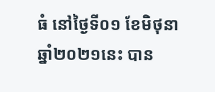ធំ នៅថ្ងៃទី០១ ខែមិថុនា ឆ្នាំ២០២១នេះ បាន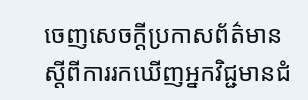ចេញសេចក្តីប្រកាសព័ត៌មាន ស្តីពីការរកឃើញអ្នកវិជ្ជមានជំ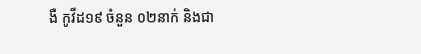ងឺ កូវីដ១៩ ចំនួន ០២នាក់ និងជា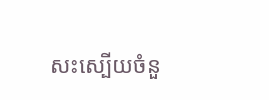សះស្បើយចំនួ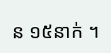ន ១៥នាក់ ។